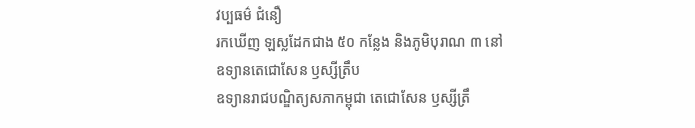វប្បធម៌ ជំនឿ
រកឃើញ ឡស្លដែកជាង ៥០ កន្លែង និងភូមិបុរាណ ៣ នៅ ឧទ្យានតេជោសែន ឫស្សីត្រឹប
ឧទ្យានរាជបណ្ឌិត្យសភាកម្ពុជា តេជោសែន ឫស្សីត្រឹ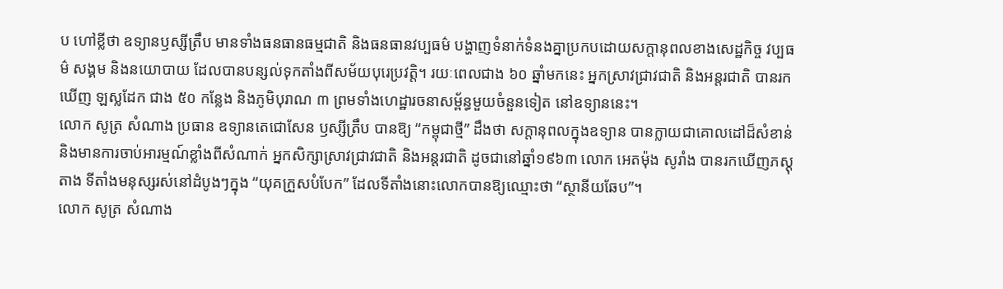ប ហៅខ្លីថា ឧទ្យានឫស្សីត្រឹប មានទាំងធនធានធម្មជាតិ និងធនធានវប្បធម៌ បង្ហាញទំនាក់ទំនងគ្នាប្រកបដោយសក្ដានុពលខាងសេដ្ឋកិច្ច វប្បធម៌ សង្គម និងនយោបាយ ដែលបានបន្សល់ទុកតាំងពីសម័យបុរេប្រវត្តិ។ រយៈពេលជាង ៦០ ឆ្នាំមកនេះ អ្នកស្រាវជ្រាវជាតិ និងអន្តរជាតិ បានរកឃើញ ឡស្លដែក ជាង ៥០ កន្លែង និងភូមិបុរាណ ៣ ព្រមទាំងហេដ្ឋារចនាសម្ព័ន្ធមួយចំនួនទៀត នៅឧទ្យាននេះ។
លោក សូត្រ សំណាង ប្រធាន ឧទ្យានតេជោសែន ឫស្សីត្រឹប បានឱ្យ “កម្ពុជាថ្មី” ដឹងថា សក្តានុពលក្នុងឧទ្យាន បានក្លាយជាគោលដៅដ៏សំខាន់ និងមានការចាប់អារម្មណ៍ខ្លាំងពីសំណាក់ អ្នកសិក្សាស្រាវជ្រាវជាតិ និងអន្តរជាតិ ដូចជានៅឆ្នាំ១៩៦៣ លោក អេតម៉ុង សូរាំង បានរកឃើញភស្តុតាង ទីតាំងមនុស្សរស់នៅដំបូងៗក្នុង “យុគក្រួសបំបែក” ដែលទីតាំងនោះលោកបានឱ្យឈ្មោះថា “ស្ថានីយឆែប”។
លោក សូត្រ សំណាង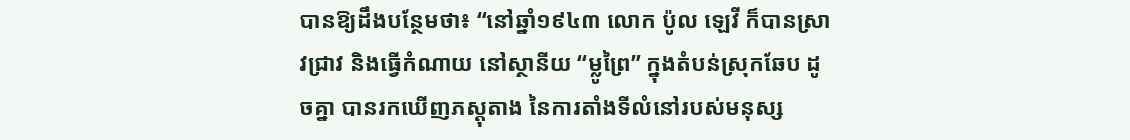បានឱ្យដឹងបន្ថែមថា៖ “នៅឆ្នាំ១៩៤៣ លោក ប៉ូល ឡេវី ក៏បានស្រាវជ្រាវ និងធ្វើកំណាយ នៅស្ថានីយ “ម្លូព្រៃ” ក្នុងតំបន់ស្រុកឆែប ដូចគ្នា បានរកឃើញភស្តុតាង នៃការតាំងទីលំនៅរបស់មនុស្ស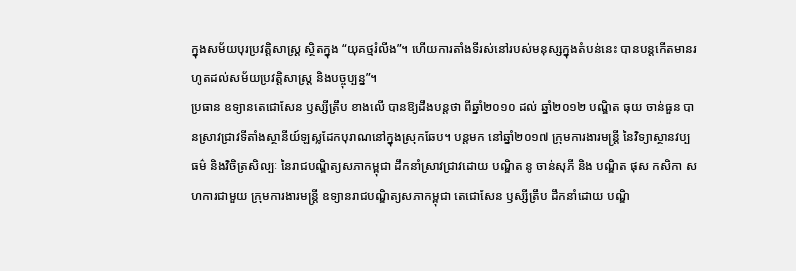ក្នុងសម័យបុរប្រវត្តិសាស្ត្រ ស្ថិតក្នុង “យុគថ្មរំលីង”។ ហើយការតាំងទីរស់នៅរបស់មនុស្សក្នុងតំបន់នេះ បានបន្តកើតមានរហូតដល់សម័យប្រវត្តិសាស្ត្រ និងបច្ចុប្បន្ន”។
ប្រធាន ឧទ្យានតេជោសែន ឫស្សីត្រឹប ខាងលើ បានឱ្យដឹងបន្តថា ពីឆ្នាំ២០១០ ដល់ ឆ្នាំ២០១២ បណ្ឌិត ធុយ ចាន់ធួន បានស្រាវជ្រាវទីតាំងស្ថានីយ៍ឡស្លដែកបុរាណនៅក្នុងស្រុកឆែប។ បន្តមក នៅឆ្នាំ២០១៧ ក្រុមការងារមន្ត្រី នៃវិទ្យាស្ថានវប្បធម៌ និងវិចិត្រសិល្បៈ នៃរាជបណ្ឌិត្យសភាកម្ពុជា ដឹកនាំស្រាវជ្រាវដោយ បណ្ឌិត នូ ចាន់សុភី និង បណ្ឌិត ផុស កសិកា សហការជាមួយ ក្រុមការងារមន្ត្រី ឧទ្យានរាជបណ្ឌិត្យសភាកម្ពុជា តេជោសែន ឫស្សីត្រឹប ដឹកនាំដោយ បណ្ឌិ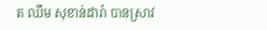ត ឈឹម សុខាន់ដារ៉ា បានស្រាវ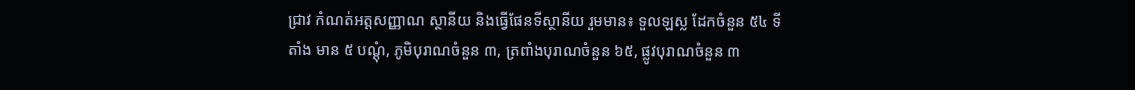ជ្រាវ កំណត់អត្តសញ្ញាណ ស្ថានីយ និងធ្វើផែនទីស្ថានីយ រួមមាន៖ ទួលឡស្ល ដែកចំនួន ៥៤ ទីតាំង មាន ៥ បណ្ដុំ, ភូមិបុរាណចំនួន ៣, ត្រពាំងបុរាណចំនួន ៦៥, ផ្លូវបុរាណចំនួន ៣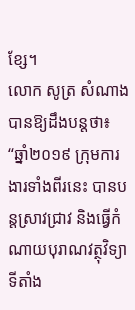ខ្សែ។
លោក សូត្រ សំណាង បានឱ្យដឹងបន្តថា៖ “ឆ្នាំ២០១៩ ក្រុមការងារទាំងពីរនេះ បានបន្តស្រាវជ្រាវ និងធ្វើកំណាយបុរាណវត្ថុវិទ្យាទីតាំង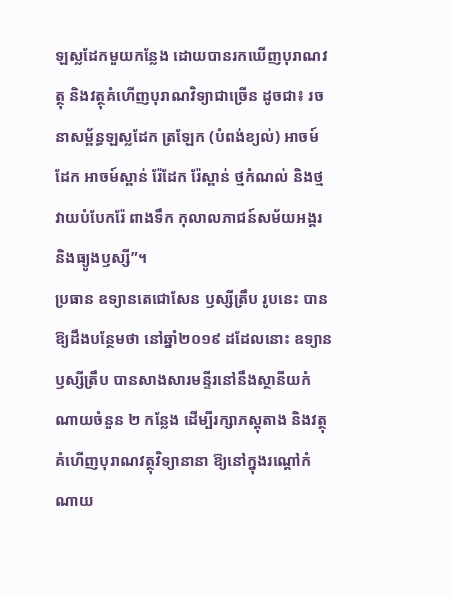ឡស្លដែកមួយកន្លែង ដោយបានរកឃើញបុរាណវត្ថុ និងវត្ថុគំហើញបុរាណវិទ្យាជាច្រើន ដូចជា៖ រចនាសម្ព័ន្ធឡស្លដែក ត្រឡែក (បំពង់ខ្យល់) អាចម៍ដែក អាចម៍ស្ពាន់ រ៉ែដែក រ៉ែស្ពាន់ ថ្មកំណល់ និងថ្មវាយបំបែករ៉ែ ពាងទឹក កុលាលភាជន៍សម័យអង្គរ និងធ្យូងឫស្សី”។
ប្រធាន ឧទ្យានតេជោសែន ឫស្សីត្រឹប រូបនេះ បានឱ្យដឹងបន្ថែមថា នៅឆ្នាំ២០១៩ ដដែលនោះ ឧទ្យានឫស្សីត្រឹប បានសាងសារមន្ទីរនៅនឹងស្ថានីយកំណាយចំនួន ២ កន្លែង ដើម្បីរក្សាភស្តុតាង និងវត្ថុគំហើញបុរាណវត្ថុវិទ្យានានា ឱ្យនៅក្នុងរណ្ដៅកំណាយ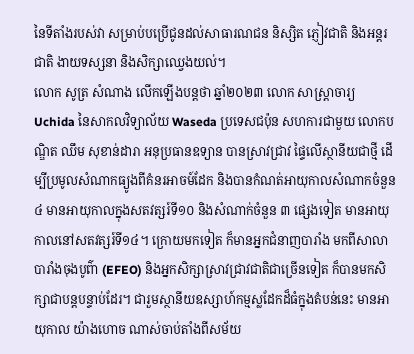នៃទីតាំងរបស់វា សម្រាប់បប្រើជូនដល់សាធារណជន និស្សិត ភ្ញៀវជាតិ និងអន្តរជាតិ ងាយទស្សនា និងសិក្សាឈ្វេងយល់។
លោក សូត្រ សំណាង លើកឡើងបន្តថា ឆ្នាំ២០២៣ លោក សាស្ត្រាចារ្យ Uchida នៃសាកលវិទ្យាល័យ Waseda ប្រទេសជប៉ុន សហការជាមួយ លោកបណ្ឌិត ឈឹម សុខាន់ដារា អនុប្រធានឧទ្យាន បានស្រាវជ្រាវ ផ្ទៃលើស្ថានីយជាថ្មី ដើម្បីប្រមូលសំណាកធ្យូងពីគំនរអាចម៍ដែក និងបានកំណត់អាយុកាលសំណាកចំនួន៤ មានអាយុកាលក្នុងសតវត្សរ៍ទី១០ និងសំណាក់ចំនួន ៣ ផ្សេងទៀត មានអាយុកាលនៅសតវត្សរ៍ទី១៤។ ក្រោយមកទៀត ក៏មានអ្នកជំនាញបារាំង មកពីសាលាបារាំងចុងបូព៌ា (EFEO) និងអ្នកសិក្សាស្រាវជ្រាវជាតិជាច្រើនទៀត ក៏បានមកសិក្សាជាបន្តបន្ទាប់ដែរ។ ជារួមស្ថានីយឧស្សាហ៍កម្មស្លដែកដ៏ធំក្នុងតំបន់នេះ មានអាយុកាល យ៉ាងហោច ណាស់ចាប់តាំងពីសម័យ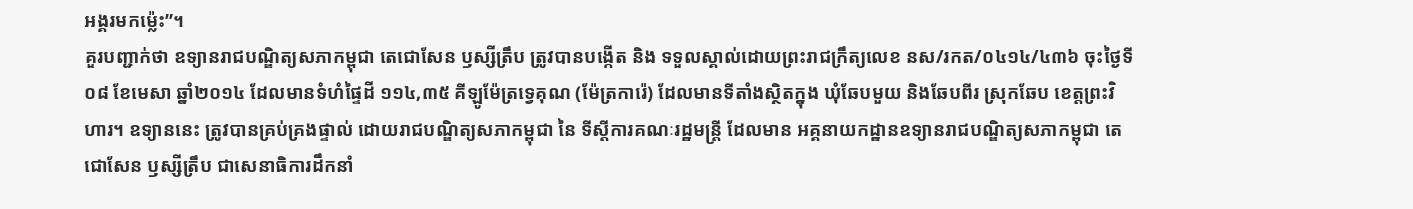អង្គរមកម៉្លេះ”។
គួរបញ្ជាក់ថា ឧទ្យានរាជបណ្ឌិត្យសភាកម្ពុជា តេជោសែន ឫស្សីត្រឹប ត្រូវបានបង្កើត និង ទទួលស្គាល់ដោយព្រះរាជក្រឹត្យលេខ នស/រកត/០៤១៤/៤៣៦ ចុះថ្ងៃទី០៨ ខែមេសា ឆ្នាំ២០១៤ ដែលមានទំហំផ្ទៃដី ១១៤,៣៥ គីឡូម៉ែត្រទ្វេគុណ (ម៉ែត្រការ៉េ) ដែលមានទីតាំងស្ថិតក្នុង ឃុំឆែបមួយ និងឆែបពីរ ស្រុកឆែប ខេត្តព្រះវិហារ។ ឧទ្យាននេះ ត្រូវបានគ្រប់គ្រងផ្ទាល់ ដោយរាជបណ្ឌិត្យសភាកម្ពុជា នៃ ទីស្ដីការគណៈរដ្ឋមន្ត្រី ដែលមាន អគ្គនាយកដ្ឋានឧទ្យានរាជបណ្ឌិត្យសភាកម្ពុជា តេជោសែន ឫស្សីត្រឹប ជាសេនាធិការដឹកនាំ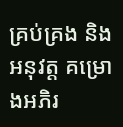គ្រប់គ្រង និងអនុវត្ត គម្រោងអភិរ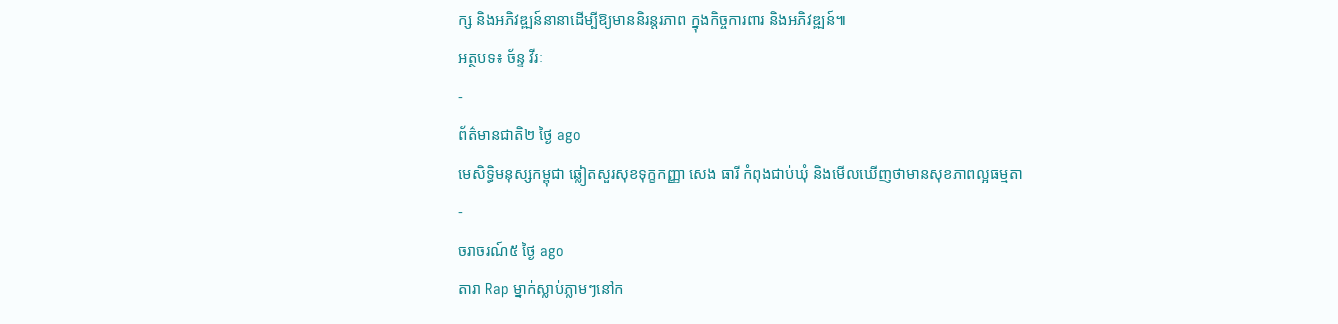ក្ស និងអភិវឌ្ឍន៍នានាដើម្បីឱ្យមាននិរន្តរភាព ក្នុងកិច្ចការពារ និងអភិវឌ្ឍន៍៕
អត្ថបទ៖ ច័ន្ទ វីរៈ
-
ព័ត៌មានជាតិ២ ថ្ងៃ ago
មេសិទ្ធិមនុស្សកម្ពុជា ឆ្លៀតសួរសុខទុក្ខកញ្ញា សេង ធារី កំពុងជាប់ឃុំ និងមើលឃើញថាមានសុខភាពល្អធម្មតា
-
ចរាចរណ៍៥ ថ្ងៃ ago
តារា Rap ម្នាក់ស្លាប់ភ្លាមៗនៅក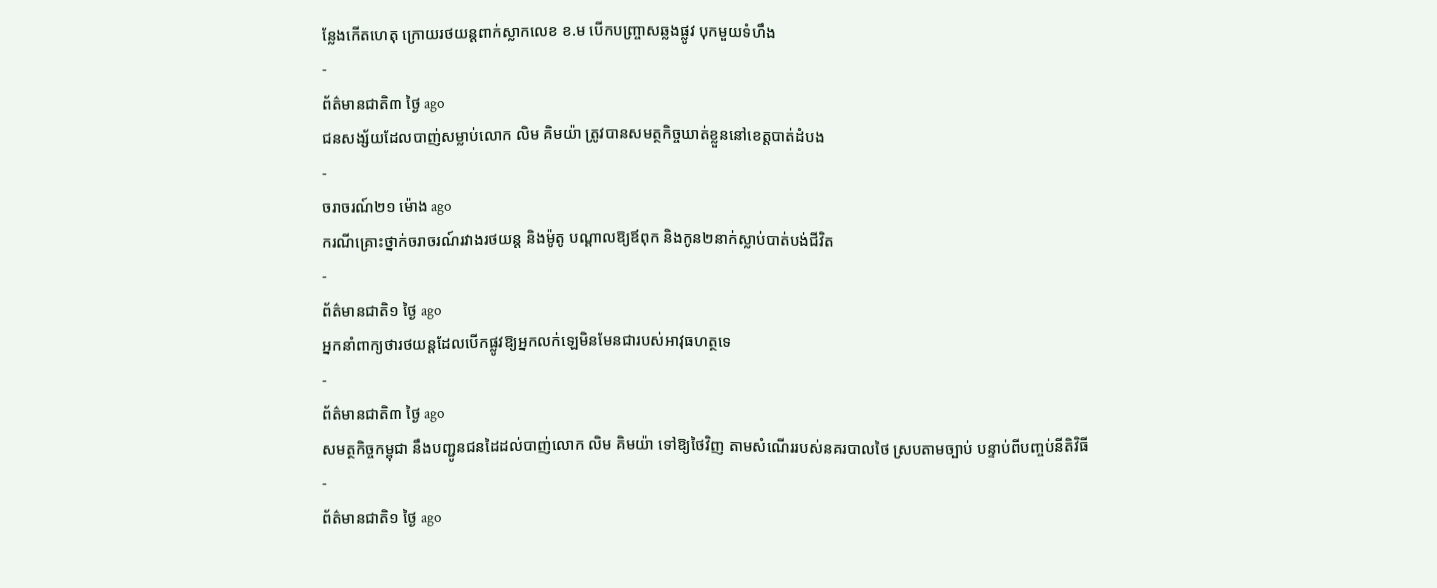ន្លែងកើតហេតុ ក្រោយរថយន្ដពាក់ស្លាកលេខ ខ.ម បើកបញ្ច្រាសឆ្លងផ្លូវ បុកមួយទំហឹង
-
ព័ត៌មានជាតិ៣ ថ្ងៃ ago
ជនសង្ស័យដែលបាញ់សម្លាប់លោក លិម គិមយ៉ា ត្រូវបានសមត្ថកិច្ចឃាត់ខ្លួននៅខេត្តបាត់ដំបង
-
ចរាចរណ៍២១ ម៉ោង ago
ករណីគ្រោះថ្នាក់ចរាចរណ៍រវាងរថយន្ត និងម៉ូតូ បណ្ដាលឱ្យឪពុក និងកូន២នាក់ស្លាប់បាត់បង់ជីវិត
-
ព័ត៌មានជាតិ១ ថ្ងៃ ago
អ្នកនាំពាក្យថារថយន្តដែលបើកផ្លូវឱ្យអ្នកលក់ឡេមិនមែនជារបស់អាវុធហត្ថទេ
-
ព័ត៌មានជាតិ៣ ថ្ងៃ ago
សមត្ថកិច្ចកម្ពុជា នឹងបញ្ជូនជនដៃដល់បាញ់លោក លិម គិមយ៉ា ទៅឱ្យថៃវិញ តាមសំណើររបស់នគរបាលថៃ ស្របតាមច្បាប់ បន្ទាប់ពីបញ្ចប់នីតិវិធី
-
ព័ត៌មានជាតិ១ ថ្ងៃ ago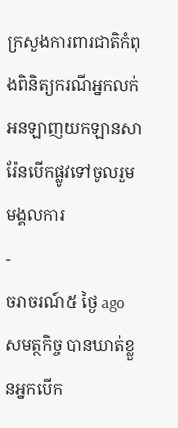ក្រសួងការពារជាតិកំពុងពិនិត្យករណីអ្នកលក់អនឡាញយកឡានសារ៉ែនបើកផ្លូវទៅចូលរួមមង្គលការ
-
ចរាចរណ៍៥ ថ្ងៃ ago
សមត្ថកិច្ច បានឃាត់ខ្លួនអ្នកបើក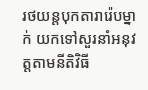រថយន្តបុកតារារ៉េបម្នាក់ យកទៅសួរនាំអនុវត្តតាមនីតិវិធី